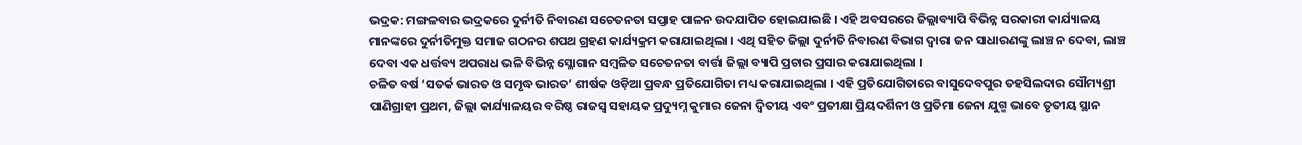ଭଦ୍ରକ: ମଙ୍ଗଳବାର ଭଦ୍ରକରେ ଦୁର୍ନୀତି ନିବାରଣ ସଚେତନତା ସପ୍ତାହ ପାଳନ ଉଦଯାପିତ ହୋଇଯାଇଛି । ଏହି ଅବସରରେ ଜିଲ୍ଲାବ୍ୟାପି ବିଭିନ୍ନ ସରକାରୀ କାର୍ଯ୍ୟାଳୟ ମାନଙ୍କରେ ଦୁର୍ନୀତିମୁକ୍ତ ସମାଜ ଗଠନର ଶପଥ ଗ୍ରହଣ କାର୍ଯ୍ୟକ୍ରମ କରାଯାଇଥିଲା । ଏଥି ସହିତ ଜିଲ୍ଲା ଦୁର୍ନୀତି ନିବାରଣ ବିଭାଗ ଦ୍ବାରା ଜନ ସାଧାରଣଙ୍କୁ ଲାଞ୍ଚ ନ ଦେବା, ଲାଞ୍ଚ ଦେବା ଏକ ଧର୍ତ୍ତବ୍ୟ ଅପରାଧ ଭଳି ବିଭିନ୍ନ ସ୍ଳୋଗାନ ସମ୍ବଳିତ ସଚେତନତା ବାର୍ତ୍ତା ଜିଲ୍ଲା ବ୍ୟାପି ପ୍ରଚାର ପ୍ରସାର କରାଯାଇଥିଲା ।
ଚଳିତ ବର୍ଷ ‘ସତର୍କ ଭାରତ ଓ ସମୃଦ୍ଧ ଭାରତ’ ଶୀର୍ଷକ ଓଡ଼ିଆ ପ୍ରବନ୍ଧ ପ୍ରତିଯୋଗିତା ମଧ୍ୟ କରାଯାଇଥିଲା । ଏହି ପ୍ରତିଯୋଗିତାରେ ବାସୁଦେବପୁର ତହସିଲଦାର ସୌମ୍ୟଶ୍ରୀ ପାଣିଗ୍ରାହୀ ପ୍ରଥମ, ଜିଲ୍ଲା କାର୍ଯ୍ୟାଳୟର ବରିଷ୍ଠ ରାଜସ୍ବ ସହାୟକ ପ୍ରଦ୍ୟୁମ୍ନ କୁମାର ଜେନା ଦ୍ବିତୀୟ ଏବଂ ପ୍ରତୀକ୍ଷା ପ୍ରିୟଦର୍ଶିନୀ ଓ ପ୍ରତିମା ଜେନା ଯୁଗ୍ମ ଭାବେ ତୃତୀୟ ସ୍ଥାନ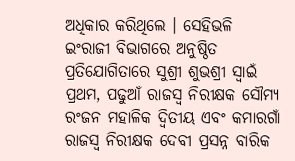ଅଧିକାର କରିଥିଲେ । ସେହିଭଳି ଇଂରାଜୀ ବିଭାଗରେ ଅନୁଷ୍ଠିତ ପ୍ରତିଯୋଗିତାରେ ସୁଶ୍ରୀ ଶୁଭଶ୍ରୀ ସ୍ବାଇଁ ପ୍ରଥମ, ପଢୁଆଁ ରାଜସ୍ବ ନିରୀକ୍ଷକ ସୌମ୍ୟ ରଂଜନ ମହାଳିକ ଦ୍ବିତୀୟ ଏବଂ କମାରଗାଁ ରାଜସ୍ବ ନିରୀକ୍ଷକ ଦେବୀ ପ୍ରସନ୍ନ ବାରିକ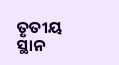ତୃତୀୟ ସ୍ଥାନ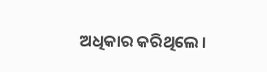ଅଧିକାର କରିଥିଲେ ।